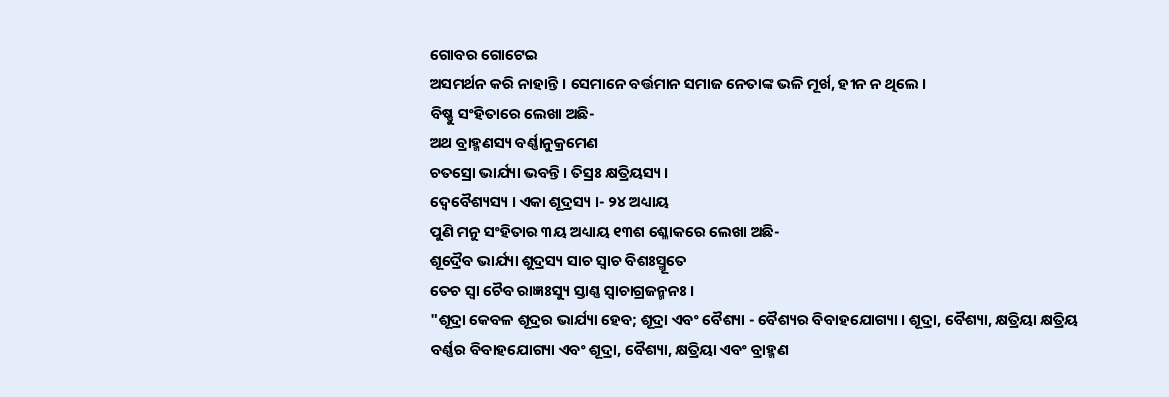ଗୋବର ଗୋଟେଇ
ଅସମର୍ଥନ କରି ନାହାନ୍ତି । ସେମାନେ ବର୍ତ୍ତମାନ ସମାଜ ନେତାଙ୍କ ଭଳି ମୂର୍ଖ, ହୀନ ନ ଥିଲେ ।
ବିଷ୍ଣୁ ସଂହିତାରେ ଲେଖା ଅଛି-
ଅଥ ବ୍ରାହ୍ମଣସ୍ୟ ବର୍ଣ୍ଣାନୁକ୍ରମେଣ
ଚତସ୍ରୋ ଭାର୍ଯ୍ୟା ଭବନ୍ତି । ତିସ୍ରଃ କ୍ଷତ୍ରିୟସ୍ୟ ।
ଦ୍ୱେବୈଶ୍ୟସ୍ୟ । ଏକା ଶୂଦ୍ରସ୍ୟ ।- ୨୪ ଅଧ୍ୟାୟ
ପୁଣି ମନୁ ସଂହିତାର ୩ୟ ଅଧ୍ୟାୟ ୧୩ଶ ଶ୍ଳୋକରେ ଲେଖା ଅଛି-
ଶୂଦ୍ରୈବ ଭାର୍ଯ୍ୟା ଶୁଦ୍ରସ୍ୟ ସାଚ ସ୍ୱାଚ ବିଶଃସ୍ମୂତେ
ତେଚ ସ୍ୱା ଚୈବ ରାଜ୍ଞଃସ୍ୟୁ ସ୍ତାଣ୍ଣ ସ୍ୱାଚାଗ୍ରଜନ୍ମନଃ ।
"ଶୂଦ୍ରା କେବଳ ଶୂଦ୍ରର ଭାର୍ଯ୍ୟା ହେବ; ଶୂଦ୍ରା ଏବଂ ବୈଶ୍ୟା - ବୈଶ୍ୟର ବିବାହଯୋଗ୍ୟା । ଶୂଦ୍ରା, ବୈଶ୍ୟା, କ୍ଷତ୍ରିୟା କ୍ଷତ୍ରିୟ ବର୍ଣ୍ଣର ବିବାହଯୋଗ୍ୟା ଏବଂ ଶୂଦ୍ରା, ବୈଶ୍ୟା, କ୍ଷତ୍ରିୟା ଏବଂ ବ୍ରାହ୍ମଣ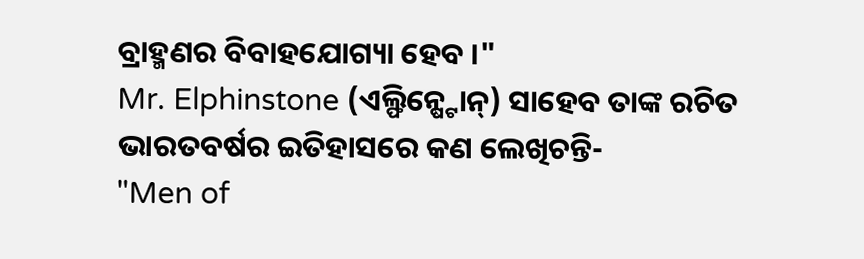ବ୍ରାହ୍ମଣର ବିବାହଯୋଗ୍ୟା ହେବ ।"
Mr. Elphinstone (ଏଲ୍ଫିନ୍ଷ୍ଟୋନ୍) ସାହେବ ତାଙ୍କ ରଚିତ ଭାରତବର୍ଷର ଇତିହାସରେ କଣ ଲେଖିଚନ୍ତି-
"Men of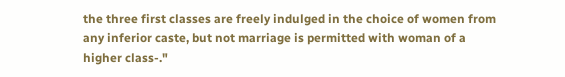the three first classes are freely indulged in the choice of women from any inferior caste, but not marriage is permitted with woman of a higher class-."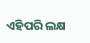ଏହିପରି ଲକ୍ଷ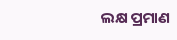ଲକ୍ଷ ପ୍ରମାଣ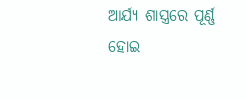ଆର୍ଯ୍ୟ ଶାସ୍ତ୍ରରେ ପୂର୍ଣ୍ଣ ହୋଇ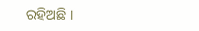ରହିଅଛି ।